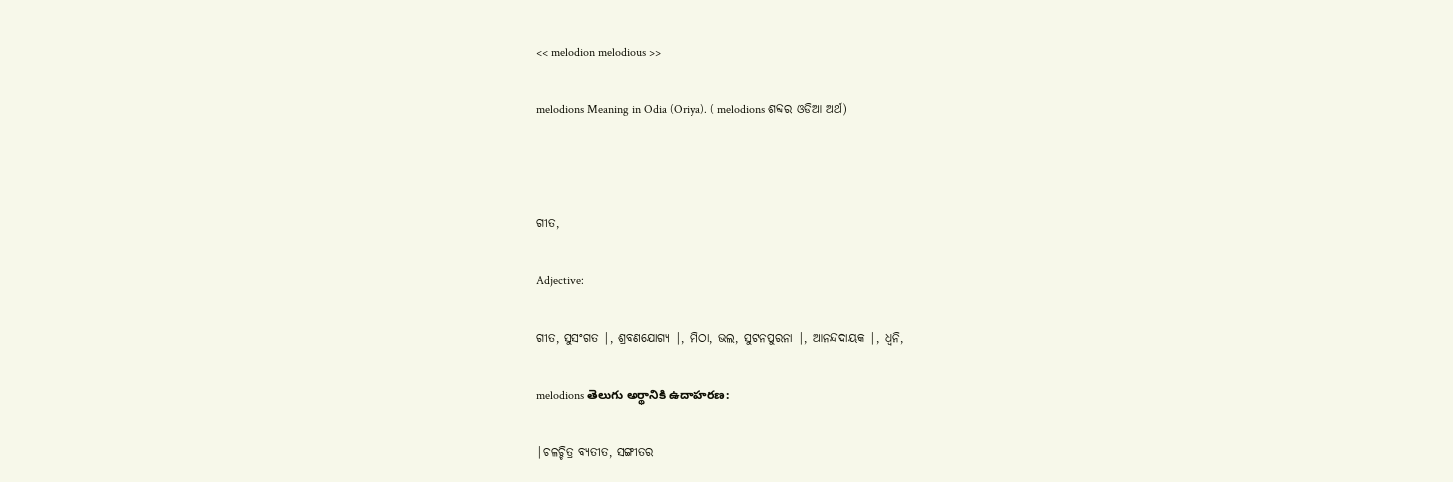<< melodion melodious >>

melodions Meaning in Odia (Oriya). ( melodions ଶବ୍ଦର ଓଡିଆ ଅର୍ଥ)



ଗୀତ,

Adjective:

ଗୀତ, ସୁସଂଗତ |, ଶ୍ରବଣଯୋଗ୍ୟ |, ମିଠା, ଭଲ, ସୁଟନପୁରନା |, ଆନନ୍ଦଦାୟକ |, ଧ୍ୱନି,

melodions తెలుగు అర్థానికి ఉదాహరణ:

|ଚଳଚ୍ଚିତ୍ର ବ୍ୟତୀତ, ସଙ୍ଗୀତର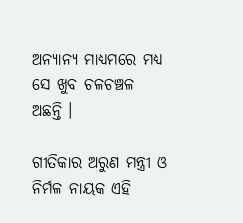ଅନ୍ୟାନ୍ୟ ମାଧ୍ୟମରେ ମଧ୍ୟ ସେ ଖୁବ ଚଳଚଞ୍ଚଳ ଅଛନ୍ତି ।

ଗୀତିକାର ଅରୁଣ ମନ୍ତ୍ରୀ ଓ ନିର୍ମଳ ନାୟକ ଏହି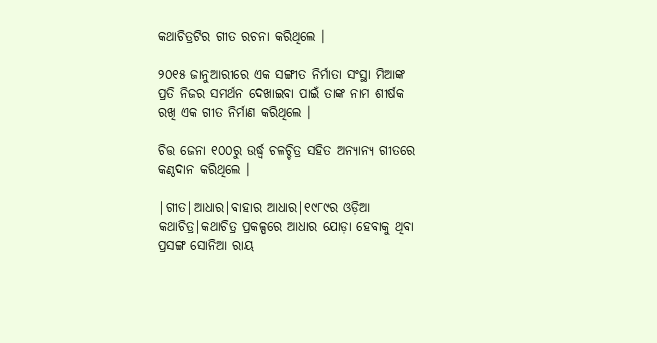କଥାଚିତ୍ରଟିର ଗୀତ ରଚନା କରିଥିଲେ ।

୨୦୧୫ ଜାନୁଆରୀରେ ଏକ ସଙ୍ଗୀତ ନିର୍ମାତା ସଂସ୍ଥା ମିଆଙ୍କ ପ୍ରତି ନିଜର ସମର୍ଥନ ଦେଖାଇବା ପାଇଁ ତାଙ୍କ ନାମ ଶୀର୍ଷକ ରଖି ଏକ ଗୀତ ନିର୍ମାଣ କରିଥିଲେ ।

ଚିତ୍ତ ଜେନା ୧୦୦ରୁ ଉର୍ଦ୍ଧ୍ୱ ଚଳଚ୍ଚିତ୍ର ସହିତ ଅନ୍ୟାନ୍ୟ ଗୀତରେ କଣ୍ଠଦାନ କରିଥିଲେ ।

|ଗୀତ|ଆଧାର|ବାହାର ଆଧାର|୧୯୮୯ର ଓଡ଼ିଆ କଥାଚିତ୍ର|କଥାଚିତ୍ର ପ୍ରକଳ୍ପରେ ଆଧାର ଯୋଡ଼ା ହେବାକୁ ଥିବା ପ୍ରସଙ୍ଗ ସୋନିଆ ରାୟ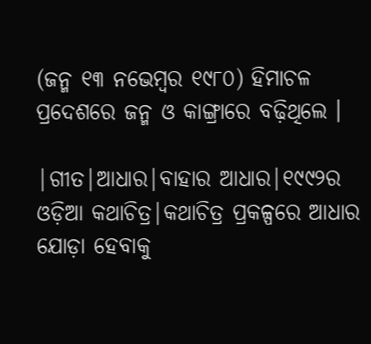(ଜନ୍ମ ୧୩ ନଭେମ୍ବର ୧୯୮୦) ହିମାଚଳ ପ୍ରଦେଶରେ ଜନ୍ମ ଓ କାଙ୍ଗ୍ରାରେ ବଢ଼ିଥିଲେ ।

|ଗୀତ|ଆଧାର|ବାହାର ଆଧାର|୧୯୯୨ର ଓଡ଼ିଆ କଥାଚିତ୍ର|କଥାଚିତ୍ର ପ୍ରକଳ୍ପରେ ଆଧାର ଯୋଡ଼ା ହେବାକୁ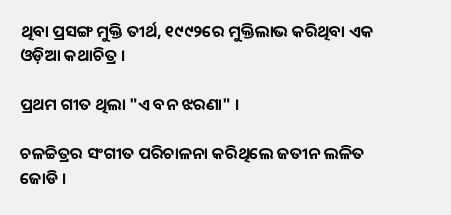ଥିବା ପ୍ରସଙ୍ଗ ମୁକ୍ତି ତୀର୍ଥ, ୧୯୯୨ରେ ମୁକ୍ତିଲାଭ କରିଥିବା ଏକ ଓଡ଼ିଆ କଥାଚିତ୍ର ।

ପ୍ରଥମ ଗୀତ ଥିଲା "ଏ ବନ ଝରଣା" ।

ଚଳଚ୍ଚିତ୍ରର ସଂଗୀତ ପରିଚାଳନା କରିଥିଲେ ଜତୀନ ଲଳିତ ଜୋଡି ।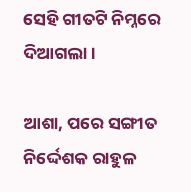ସେହି ଗୀତଟି ନିମ୍ନରେ ଦିଆଗଲା ।

ଆଶା, ପରେ ସଙ୍ଗୀତ ନିର୍ଦ୍ଦେଶକ ରାହୁଳ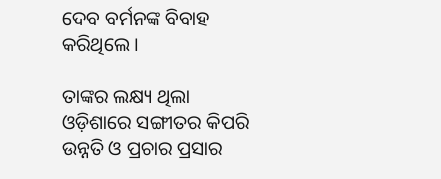ଦେବ ବର୍ମନଙ୍କ ବିବାହ କରିଥିଲେ ।

ତାଙ୍କର ଲକ୍ଷ୍ୟ ଥିଲା ଓଡ଼ିଶାରେ ସଙ୍ଗୀତର କିପରି ଉନ୍ନତି ଓ ପ୍ରଚାର ପ୍ରସାର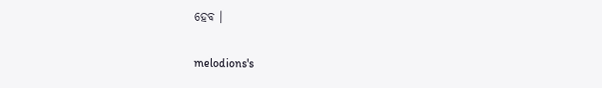ହେବ ।

melodions's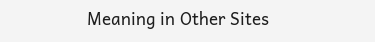Meaning in Other Sites